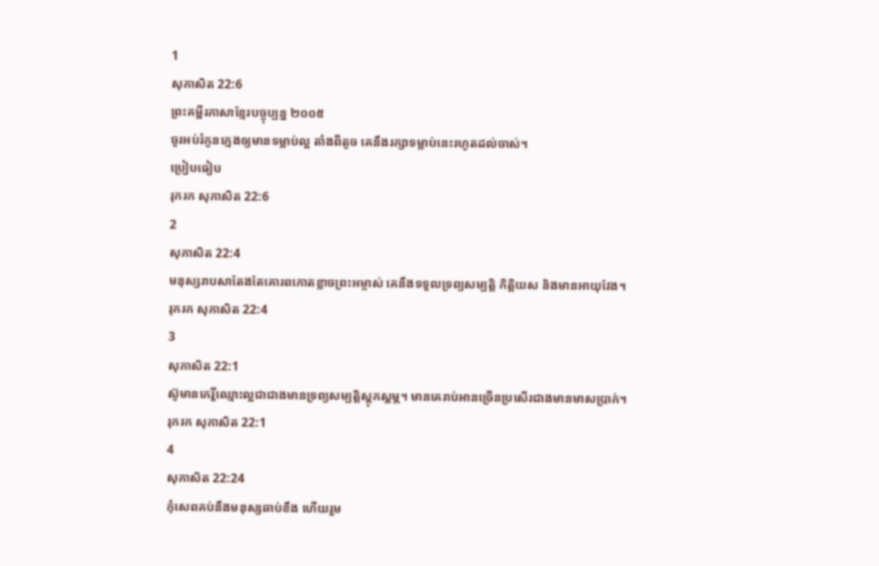1
សុភាសិត 22:6
ព្រះគម្ពីរភាសាខ្មែរបច្ចុប្បន្ន ២០០៥
ចូរអប់រំកូនក្មេងឲ្យមានទម្លាប់ល្អ តាំងពីតូច គេនឹងរក្សាទម្លាប់នេះរហូតដល់ចាស់។
ប្រៀបធៀប
រុករក សុភាសិត 22:6
2
សុភាសិត 22:4
មនុស្សរាបសាតែងតែគោរពកោតខ្លាចព្រះអម្ចាស់ គេនឹងទទួលទ្រព្យសម្បត្តិ កិត្តិយស និងមានអាយុវែង។
រុករក សុភាសិត 22:4
3
សុភាសិត 22:1
ស៊ូមានកេរ្តិ៍ឈ្មោះល្អជាជាងមានទ្រព្យសម្បត្តិស្ដុកស្ដម្ភ។ មានគេរាប់អានច្រើនប្រសើរជាងមានមាសប្រាក់។
រុករក សុភាសិត 22:1
4
សុភាសិត 22:24
កុំសេពគប់នឹងមនុស្សឆាប់ខឹង ហើយរួម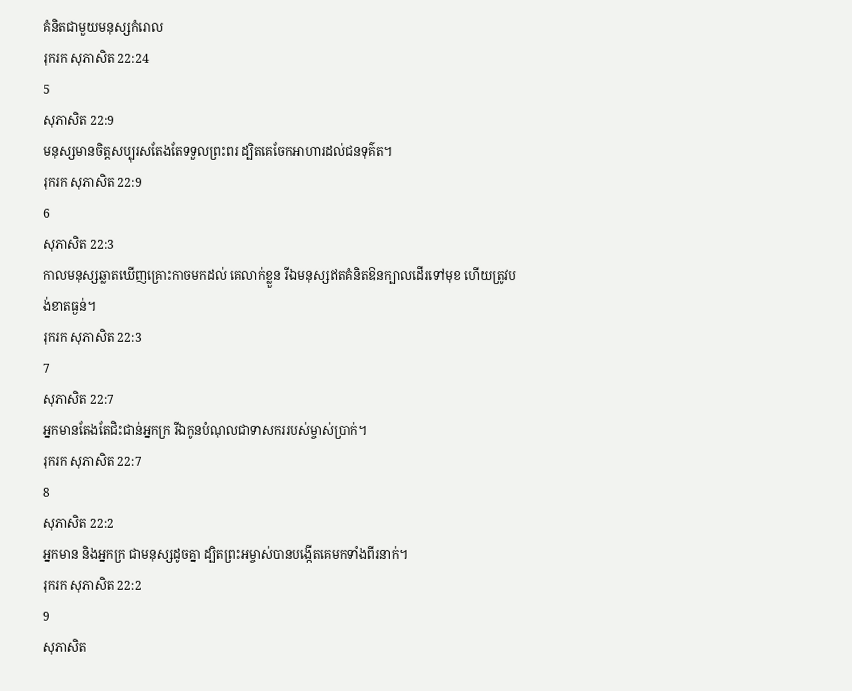គំនិតជាមួយមនុស្សកំរោល
រុករក សុភាសិត 22:24
5
សុភាសិត 22:9
មនុស្សមានចិត្តសប្បុរសតែងតែទទួលព្រះពរ ដ្បិតគេចែកអាហារដល់ជនទុគ៌ត។
រុករក សុភាសិត 22:9
6
សុភាសិត 22:3
កាលមនុស្សឆ្លាតឃើញគ្រោះកាចមកដល់ គេលាក់ខ្លួន រីឯមនុស្សឥតគំនិតឱនក្បាលដើរទៅមុខ ហើយត្រូវបង់ខាតធ្ងន់។
រុករក សុភាសិត 22:3
7
សុភាសិត 22:7
អ្នកមានតែងតែជិះជាន់អ្នកក្រ រីឯកូនបំណុលជាទាសកររបស់ម្ចាស់ប្រាក់។
រុករក សុភាសិត 22:7
8
សុភាសិត 22:2
អ្នកមាន និងអ្នកក្រ ជាមនុស្សដូចគ្នា ដ្បិតព្រះអម្ចាស់បានបង្កើតគេមកទាំងពីរនាក់។
រុករក សុភាសិត 22:2
9
សុភាសិត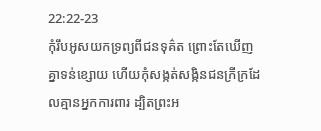22:22-23
កុំរឹបអូសយកទ្រព្យពីជនទុគ៌ត ព្រោះតែឃើញគ្នាទន់ខ្សោយ ហើយកុំសង្កត់សង្កិនជនក្រីក្រដែលគ្មានអ្នកការពារ ដ្បិតព្រះអ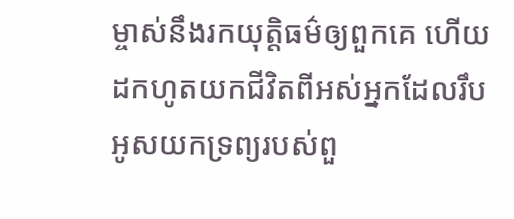ម្ចាស់នឹងរកយុត្តិធម៌ឲ្យពួកគេ ហើយដកហូតយកជីវិតពីអស់អ្នកដែលរឹបអូសយកទ្រព្យរបស់ពួ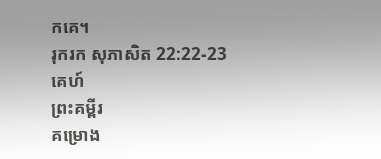កគេ។
រុករក សុភាសិត 22:22-23
គេហ៍
ព្រះគម្ពីរ
គម្រោង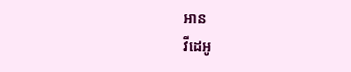អាន
វីដេអូ